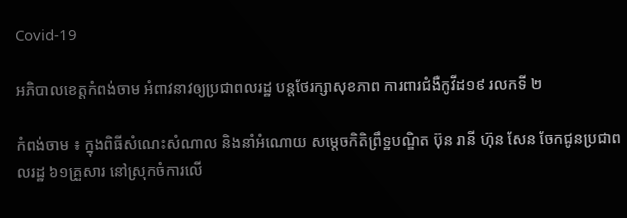Covid-19

អភិបាលខេត្តកំពង់ចាម អំពាវនាវឲ្យប្រជាពលរដ្ឋ បន្តថែរក្សាសុខភាព ការពារជំងឺកូវីដ១៩ រលកទី ២

កំពង់ចាម ៖ ក្នុងពិធីសំណេះសំណាល និងនាំអំណោយ សម្ដេចកិតិព្រឹទ្ឋបណ្ឌិត ប៊ុន រានី ហ៊ុន សែន ចែកជូនប្រជាពលរដ្ឋ ៦១គ្រួសារ នៅស្រុកចំការលើ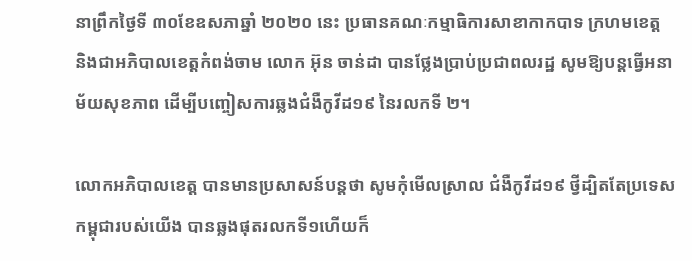នាព្រឹកថ្ងៃទី ៣០ខែឧសភាឆ្នាំ ២០២០ នេះ ប្រធានគណៈកម្មាធិការសាខាកាកបាទ ក្រហមខេត្ត និងជាអភិបាលខេត្តកំពង់ចាម លោក អ៊ុន ចាន់ដា បានថ្លែងប្រាប់ប្រជាពលរដ្ឋ សូមឱ្យបន្តធ្វើអនាម័យសុខភាព ដើម្បីបញ្ចៀសការឆ្លងជំងឺកូវីដ១៩ នៃរលកទី ២។

លោកអភិបាលខេត្ត បានមានប្រសាសន៍បន្តថា សូមកុំមើលស្រាល ជំងឺកូវីដ១៩ ថ្វីដ្បិតតែប្រទេសកម្ពុជារបស់យើង បានឆ្លងផុតរលកទី១ហើយក៏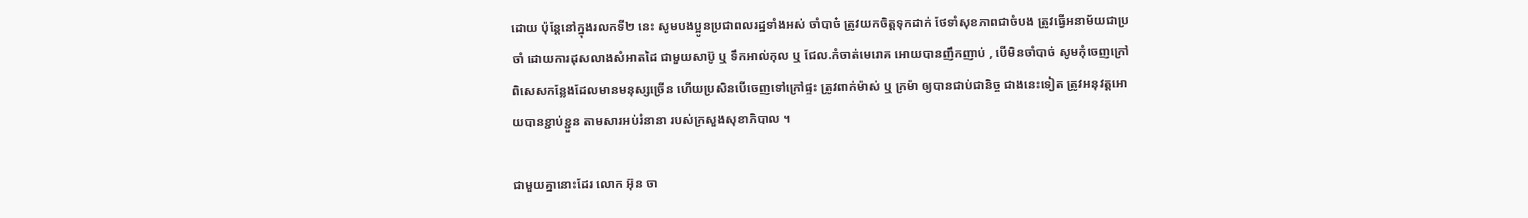ដោយ ប៉ុន្តែនៅក្នុងរលកទី២ នេះ សូមបងប្អូនប្រជាពលរដ្ឋទាំងអស់ ចាំបាច៎ ត្រូវយកចិត្តទុកដាក់ ថែទាំសុខភាពជាចំបង ត្រូវធ្វើអនាម័យជាប្រចាំ ដោយការដុសលាងសំអាតដៃ ជាមួយសាប៊ូ ឬ ទឹកអាល់កុល ឬ ជែល.កំចាត់មេរោគ អោយបានញឹកញាប់ , បើមិនចាំបាច់ សូមកុំចេញក្រៅ ពិសេសកន្លែងដែលមានមនុស្សច្រើន ហើយប្រសិនបើចេញទៅក្រៅផ្ទះ ត្រូវពាក់ម៉ាស់ ឬ ក្រម៉ា ឲ្យបានជាប់ជានិច្ច ជាងនេះទៀត ត្រូវអនុវត្តអោយបានខ្ជាប់ខ្ជួន តាមសារអប់រំនានា របស់ក្រសួងសុខាភិបាល ។

ជាមួយគ្នានោះដែរ លោក អ៊ុន ចា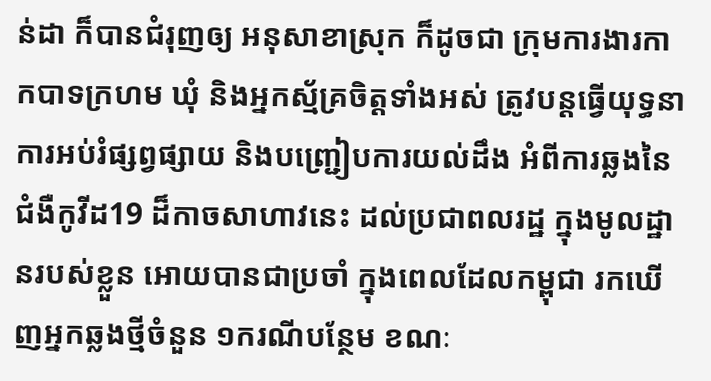ន់ដា ក៏បានជំរុញឲ្យ អនុសាខាស្រុក ក៏ដូចជា ក្រុមការងារកាកបាទក្រហម ឃុំ និងអ្នកស្ម័គ្រចិត្តទាំងអស់ ត្រូវបន្តធ្វើយុទ្ធនាការអប់រំផ្សព្វផ្សាយ និងបញ្ជ្រៀបការយល់ដឹង អំពីការឆ្លងនៃជំងឺកូវីដ19 ដ៏កាចសាហាវនេះ ដល់ប្រជាពលរដ្ឋ ក្នុងមូលដ្ឋានរបស់ខ្លួន អោយបានជាប្រចាំ ក្នុងពេលដែលកម្ពុជា រកឃើញអ្នកឆ្លងថ្មីចំនួន ១ករណីបន្ថែម ខណៈ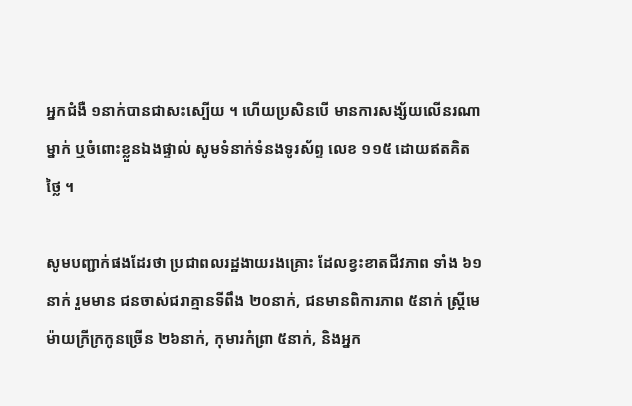អ្នកជំងឺ ១នាក់បានជាសះស្បើយ ។ ហើយប្រសិនបើ មានការសង្ស័យលើនរណាម្នាក់ ឬចំពោះខ្លួនឯងផ្ទាល់ សូមទំនាក់ទំនងទូរស័ព្ទ លេខ ១១៥ ដោយឥតគិតថ្លៃ ។

សូមបញ្ជាក់ផងដែរថា ប្រជាពលរដ្ឋងាយរងគ្រោះ ដែលខ្វះខាតជីវភាព ទាំង ៦១ នាក់ រួមមាន ជនចាស់ជរាគ្មានទីពឹង ២០នាក់, ជនមានពិការភាព ៥នាក់ ស្រ្តីមេម៉ាយក្រីក្រកូនច្រើន ២៦នាក់, កុមារកំព្រា ៥នាក់, និងអ្នក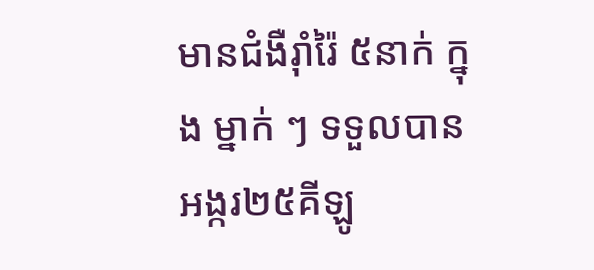មានជំងឺរ៉ាំរ៉ៃ ៥នាក់ ក្នុង ម្នាក់ ៗ ទទួលបាន អង្ករ២៥គីឡូ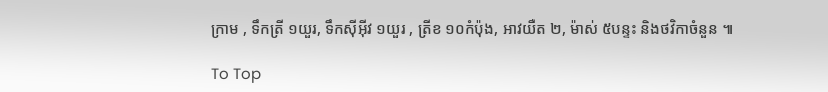ក្រាម , ទឹកត្រី ១យួរ, ទឹកស៊ីអ៊ីវ ១យួរ , ត្រីខ ១០កំប៉ុង, អាវយឺត ២, ម៉ាស់ ៥បន្ទះ និងថវិកាចំនួន ៕

To Top